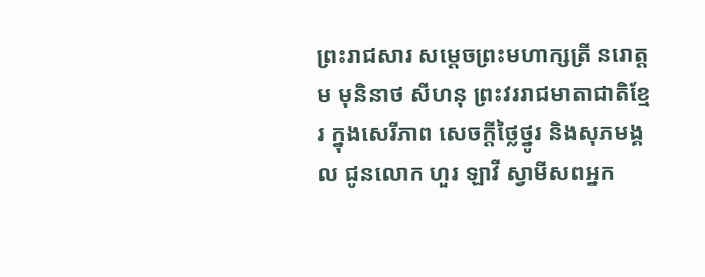ព្រះរាជសារ សម្តេចព្រះមហាក្សត្រី នរោត្តម មុនិនាថ សីហនុ ព្រះវររាជមាតាជាតិខ្មែរ ក្នុងសេរីភាព សេចក្តីថ្លៃថ្នូរ និងសុភមង្គល ជូនលោក ហួរ ឡាវី ស្វាមីសពអ្នក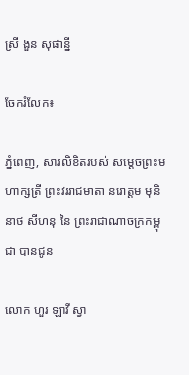ស្រី ងួន សុផាន្នី

ចែករំលែក៖

ភ្នំពេញ, សារលិខិតរបស់ សម្តេចព្រះមហាក្សត្រី ព្រះវររាជមាតា នរោត្តម មុនិនាថ សីហនុ នៃ ព្រះរាជាណាចក្រកម្ពុជា បានជូន

លោក ហួរ ឡាវី ស្វា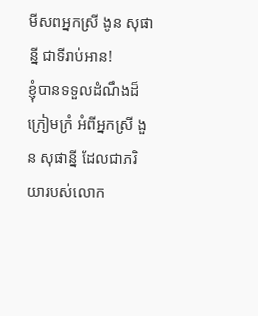មីសពអ្នកស្រី ងូន សុផាន្នី ជាទីរាប់អាន!
ខ្ញុំបានទទួលដំណឹងដ៏ក្រៀមក្រំ អំពីអ្នកស្រី ងួន សុផាន្នី ដែលជាភរិយារបស់លោក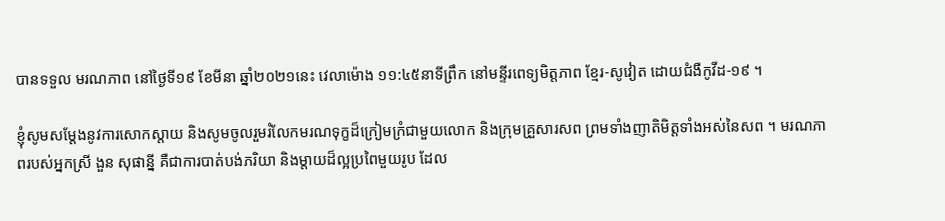បានទទួល មរណភាព នៅថ្ងៃទី១៩ ខែមីនា ឆ្នាំ២០២១នេះ វេលាម៉ោង ១១:៤៥នាទីព្រឹក នៅមន្ទីរពេទ្យមិត្តភាព ខ្មែរ-សូវៀត ដោយជំងឺកូវីដ-១៩ ។

ខ្ញុំសូមសម្តែងនូវការសោកស្តាយ និងសូមចូលរួមរំលែកមរណទុក្ខដ៏ក្រៀមក្រំជាមួយលោក និងក្រុមគ្រួសារសព ព្រមទាំងញាតិមិត្តទាំងអស់នៃសព ។ មរណភាពរបស់អ្នកស្រី ងួន សុផាន្នី គឺជាការបាត់បង់ភរិយា និងម្តាយដ៏ល្អប្រពៃមួយរូប ដែល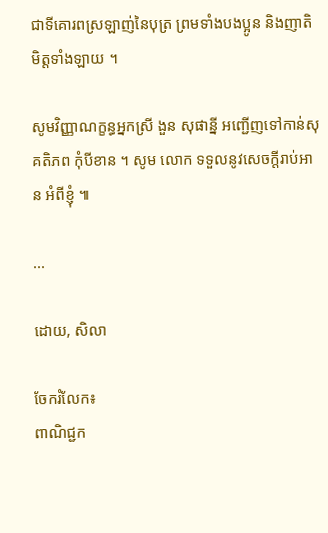ជាទីគោរពស្រឡាញ់នៃបុត្រ ព្រមទាំងបងប្អូន និងញាតិមិត្តទាំងឡាយ ។

សូមវិញ្ញាណក្ខន្ធអ្នកស្រី ងួន សុផាន្នី អញ្ជើញទៅកាន់សុគតិភព កុំបីខាន ។ សូម លោក ទទួលនូវសេចក្តីរាប់អាន អំពីខ្ញុំ ៕

...

ដោយ, សិលា

ចែករំលែក៖
ពាណិជ្ជក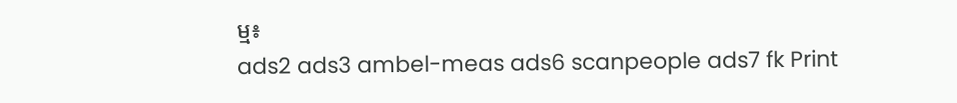ម្ម៖
ads2 ads3 ambel-meas ads6 scanpeople ads7 fk Print